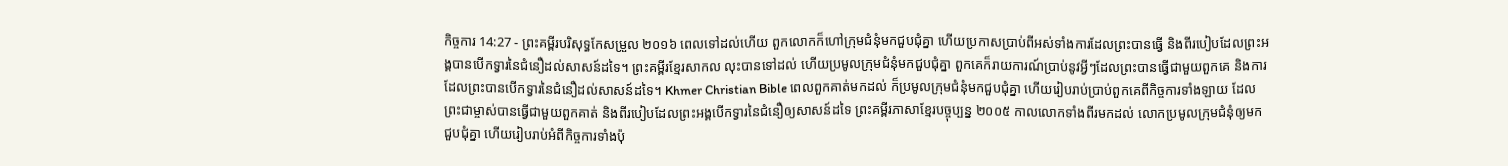កិច្ចការ 14:27 - ព្រះគម្ពីរបរិសុទ្ធកែសម្រួល ២០១៦ ពេលទៅដល់ហើយ ពួកលោកក៏ហៅក្រុមជំនុំមកជួបជុំគ្នា ហើយប្រកាសប្រាប់ពីអស់ទាំងការដែលព្រះបានធ្វើ និងពីរបៀបដែលព្រះអង្គបានបើកទ្វារនៃជំនឿដល់សាសន៍ដទៃ។ ព្រះគម្ពីរខ្មែរសាកល លុះបានទៅដល់ ហើយប្រមូលក្រុមជំនុំមកជួបជុំគ្នា ពួកគេក៏រាយការណ៍ប្រាប់នូវអ្វីៗដែលព្រះបានធ្វើជាមួយពួកគេ និងការដែលព្រះបានបើកទ្វារនៃជំនឿដល់សាសន៍ដទៃ។ Khmer Christian Bible ពេលពួកគាត់មកដល់ ក៏ប្រមូលក្រុមជំនុំមកជួបជុំគ្នា ហើយរៀបរាប់ប្រាប់ពួកគេពីកិច្ចការទាំងឡាយ ដែលព្រះជាម្ចាស់បានធ្វើជាមួយពួកគាត់ និងពីរបៀបដែលព្រះអង្គបើកទ្វារនៃជំនឿឲ្យសាសន៍ដទៃ ព្រះគម្ពីរភាសាខ្មែរបច្ចុប្បន្ន ២០០៥ កាលលោកទាំងពីរមកដល់ លោកប្រមូលក្រុមជំនុំឲ្យមកជួបជុំគ្នា ហើយរៀបរាប់អំពីកិច្ចការទាំងប៉ុ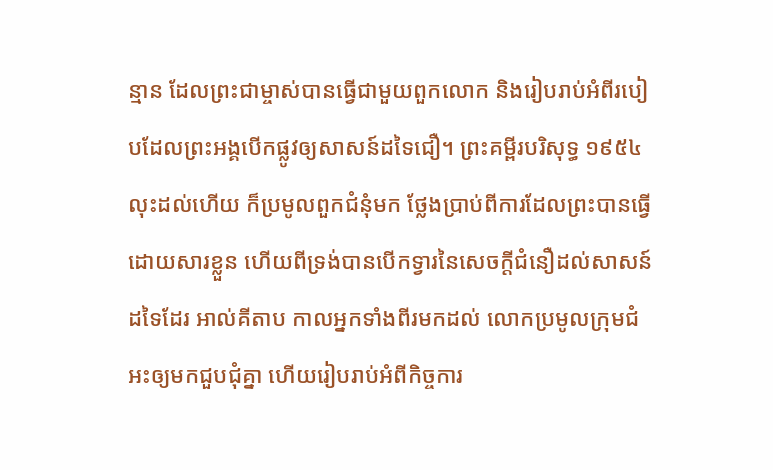ន្មាន ដែលព្រះជាម្ចាស់បានធ្វើជាមួយពួកលោក និងរៀបរាប់អំពីរបៀបដែលព្រះអង្គបើកផ្លូវឲ្យសាសន៍ដទៃជឿ។ ព្រះគម្ពីរបរិសុទ្ធ ១៩៥៤ លុះដល់ហើយ ក៏ប្រមូលពួកជំនុំមក ថ្លែងប្រាប់ពីការដែលព្រះបានធ្វើដោយសារខ្លួន ហើយពីទ្រង់បានបើកទ្វារនៃសេចក្ដីជំនឿដល់សាសន៍ដទៃដែរ អាល់គីតាប កាលអ្នកទាំងពីរមកដល់ លោកប្រមូលក្រុមជំអះឲ្យមកជួបជុំគ្នា ហើយរៀបរាប់អំពីកិច្ចការ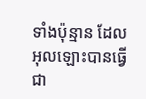ទាំងប៉ុន្មាន ដែលអុលឡោះបានធ្វើជា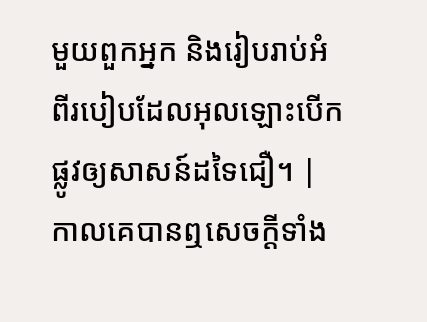មួយពួកអ្នក និងរៀបរាប់អំពីរបៀបដែលអុលឡោះបើកផ្លូវឲ្យសាសន៍ដទៃជឿ។ |
កាលគេបានឮសេចក្ដីទាំង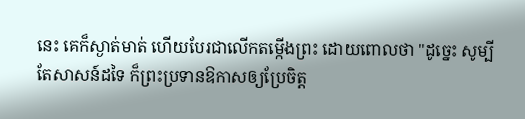នេះ គេក៏ស្ងាត់មាត់ ហើយបែរជាលើកតម្កើងព្រះ ដោយពោលថា "ដូច្នេះ សូម្បីតែសាសន៍ដទៃ ក៏ព្រះប្រទានឱកាសឲ្យប្រែចិត្ត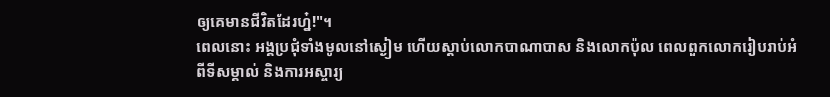ឲ្យគេមានជីវិតដែរហ្ន៎!"។
ពេលនោះ អង្គប្រជុំទាំងមូលនៅស្ងៀម ហើយស្តាប់លោកបាណាបាស និងលោកប៉ុល ពេលពួកលោករៀបរាប់អំពីទីសម្គាល់ និងការអស្ចារ្យ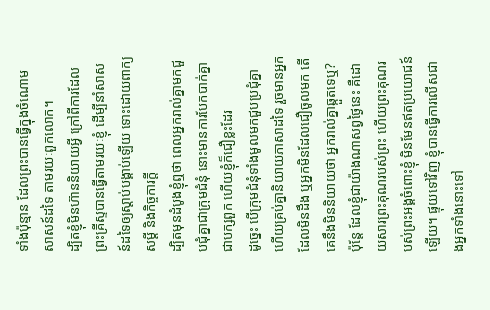ទាំងប៉ុន្មាន ដែលព្រះបានធ្វើក្នុងចំណោមសាសន៍ដទៃ តាមរយៈពួកលោក។
ដ្បិតខ្ញុំមិនហ៊ាននិយាយអ្វី ក្រៅពីការដែលព្រះគ្រីស្ទបានធ្វើតាមរយៈខ្ញុំ ដើម្បីនាំសាសន៍ដទៃឲ្យស្តាប់បង្គាប់ឡើយ ទោះដោយពាក្យសម្ដី និងកិច្ចការក្ដី
ដ្បិតមុនដំបូងខ្ញុំឮថា ពេលអ្នករាល់គ្នាមកជួបជុំគ្នាជាក្រុមជំនុំ នោះមានការបែកបាក់គ្នាជាបក្សពួក ហើយខ្ញុំក៏ជឿខ្លះដែរ
ដូច្នេះ បើក្រុមជំនុំទាំងមូលមកជួបប្រជុំគ្នា ហើយគ្រប់គ្នានិយាយភាសាដទៃ រួចមានអ្នកដែលមិនដឹង ឬអ្នកមិនដែលជឿចូលមក តើគេនឹងមិននិយាយថា អ្នករាល់គ្នាឆ្កួតទេឬ?
ប៉ុន្តែ ដែលខ្ញុំជាយ៉ាងណាសព្វថ្ងៃនេះ គឺដោយសារព្រះគុណរបស់ព្រះ ហើយព្រះគុណរបស់ព្រះអង្គចំពោះខ្ញុំ មិនមែនឥតប្រយោជន៍ឡើយ។ ផ្ទុយទៅវិញ ខ្ញុំបានធ្វើការលើសជាងអ្នកទាំងនោះទៅ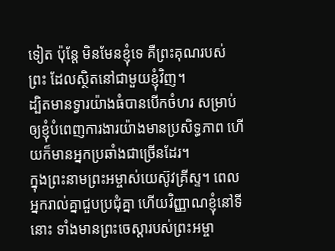ទៀត ប៉ុន្តែ មិនមែនខ្ញុំទេ គឺព្រះគុណរបស់ព្រះ ដែលស្ថិតនៅជាមួយខ្ញុំវិញ។
ដ្បិតមានទ្វារយ៉ាងធំបានបើកចំហរ សម្រាប់ឲ្យខ្ញុំបំពេញការងារយ៉ាងមានប្រសិទ្ធភាព ហើយក៏មានអ្នកប្រឆាំងជាច្រើនដែរ។
ក្នុងព្រះនាមព្រះអម្ចាស់យេស៊ូវគ្រីស្ទ។ ពេលអ្នករាល់គ្នាជួបប្រជុំគ្នា ហើយវិញ្ញាណខ្ញុំនៅទីនោះ ទាំងមានព្រះចេស្តារបស់ព្រះអម្ចា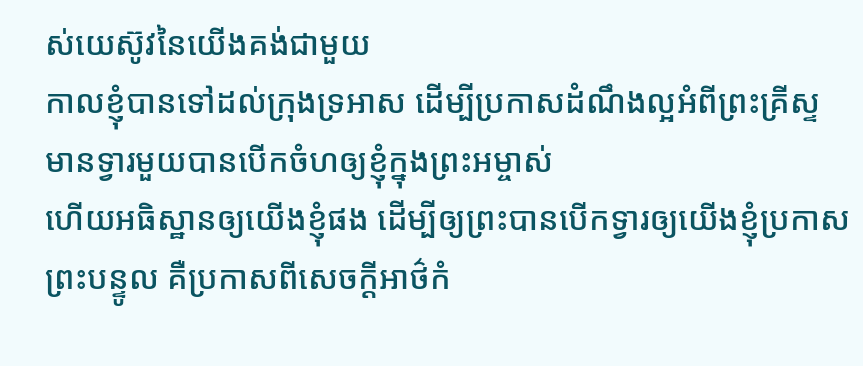ស់យេស៊ូវនៃយើងគង់ជាមួយ
កាលខ្ញុំបានទៅដល់ក្រុងទ្រអាស ដើម្បីប្រកាសដំណឹងល្អអំពីព្រះគ្រីស្ទ មានទ្វារមួយបានបើកចំហឲ្យខ្ញុំក្នុងព្រះអម្ចាស់
ហើយអធិស្ឋានឲ្យយើងខ្ញុំផង ដើម្បីឲ្យព្រះបានបើកទ្វារឲ្យយើងខ្ញុំប្រកាសព្រះបន្ទូល គឺប្រកាសពីសេចក្ដីអាថ៌កំ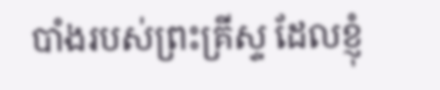បាំងរបស់ព្រះគ្រីស្ទ ដែលខ្ញុំ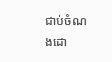ជាប់ចំណងដោ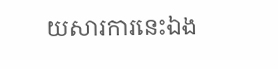យសារការនេះឯង